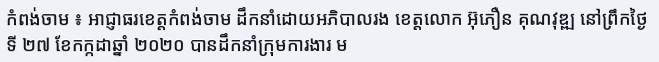កំពង់ចាម ៖ អាជ្ញាធរខេត្តកំពង់ចាម ដឹកនាំដោយអភិបាលរង ខេត្តលោក អ៊ុភឿន គុណវុឌ្ឍ នៅព្រឹកថ្ងៃទី ២៧ ខែកក្កដាឆ្នាំ ២០២០ បានដឹកនាំក្រុមការងារ ម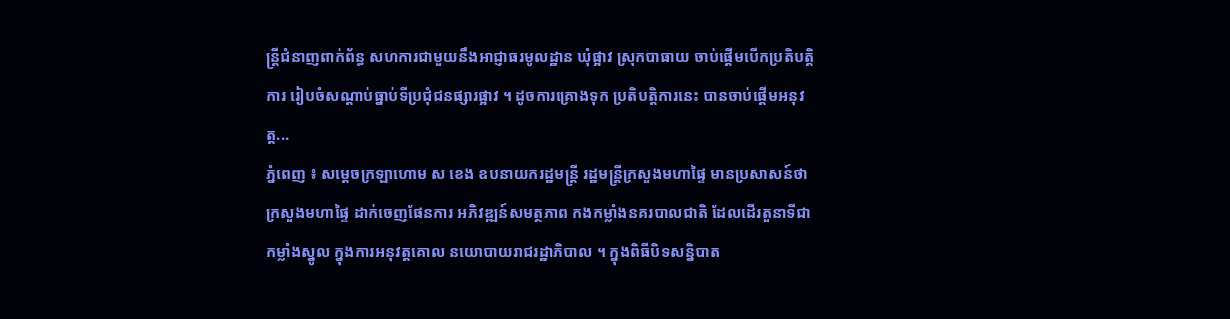ន្ត្រីជំនាញពាក់ព័ន្ធ សហការជាមួយនឹងអាជ្ញាធរមូលដ្ឋាន ឃុំផ្អាវ ស្រុកបាធាយ ចាប់ផ្ដើមបើកប្រតិបត្តិការ រៀបចំសណ្ដាប់ធ្នាប់ទីប្រជុំជនផ្សារផ្អាវ ។ ដូចការគ្រោងទុក ប្រតិបត្តិការនេះ បានចាប់ផ្ដើមអនុវត្ត...
ភ្នំពេញ ៖ សម្ដេចក្រឡាហោម ស ខេង ឧបនាយករដ្ឋមន្ត្រី រដ្ឋមន្ត្រីក្រសួងមហាផ្ទៃ មានប្រសាសន៍ថា ក្រសួងមហាផ្ទៃ ដាក់ចេញផែនការ អភិវឌ្ឍន៍សមត្ថភាព កងកម្លាំងនគរបាលជាតិ ដែលដើរតួនាទីជាកម្លាំងស្នូល ក្នុងការអនុវត្តគោល នយោបាយរាជរដ្ឋាភិបាល ។ ក្នុងពិធីបិទសន្និបាត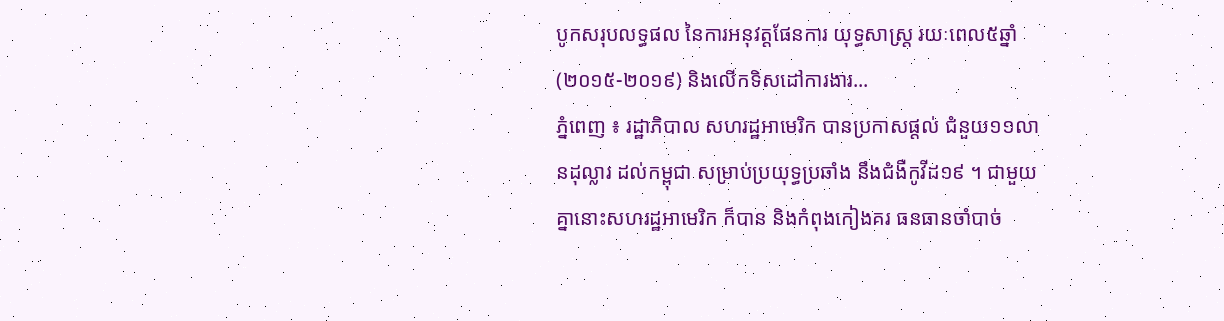បូកសរុបលទ្ធផល នៃការអនុវត្តផែនការ យុទ្ធសាស្រ្ត រយៈពេល៥ឆ្នាំ (២០១៥-២០១៩) និងលើកទិសដៅការងារ...
ភ្នំពេញ ៖ រដ្ឋាភិបាល សហរដ្ឋអាមេរិក បានប្រកាសផ្ដល់ ជំនួយ១១លានដុល្លារ ដល់កម្ពុជា សម្រាប់ប្រយុទ្ធប្រឆាំង នឹងជំងឺកូវីដ១៩ ។ ជាមួយគ្នានោះសហរដ្ឋអាមេរិក ក៏បាន និងកំពុងកៀងគរ ធនធានចាំបាច់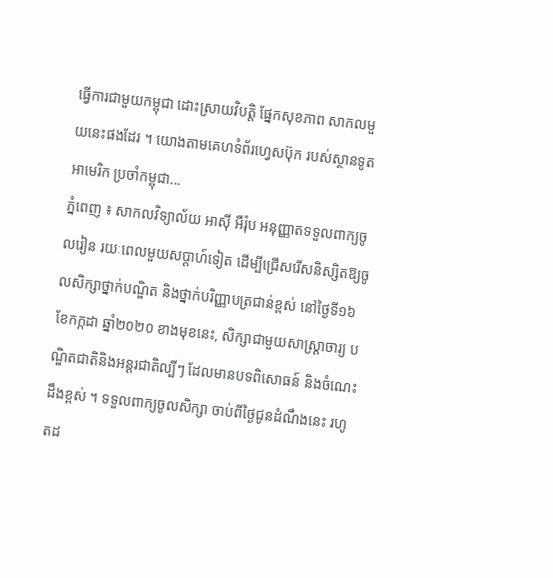ធ្វើការជាមួយកម្ពុជា ដោះស្រាយវិបត្តិ ផ្នែកសុខភាព សាកលមួយនេះផងដែរ ។ យោងតាមគេហទំព័រហ្វេសប៊ុក របស់ស្ថានទូតអាមេរិក ប្រចាំកម្ពុជា...
ភ្នំពេញ ៖ សាកលវិទ្យាល័យ អាស៊ី អឺរ៉ុប អនុញ្ញាតទទួលពាក្យចូលរៀន រយៈពេលមួយសប្តាហ៍ទៀត ដើម្បីជ្រើសរើសនិស្សិតឱ្យចូលសិក្សាថ្នាក់បណ្ឌិត និងថ្នាក់បរិញ្ញាបត្រជាន់ខ្ពស់ នៅថ្ងៃទី១៦ ខែកក្កដា ឆ្នាំ២០២០ ខាងមុខនេះ, សិក្សាជាមួយសាស្រ្តាចារ្យ បណ្ឌិតជាតិនិងអន្តរជាតិល្បីៗ ដែលមានបទពិសោធន៍ និងចំណេះដឹងខ្ពស់ ។ ទទួលពាក្យចូលសិក្សា ចាប់ពីថ្ងៃជូនដំណឹងនេះ រហូតដ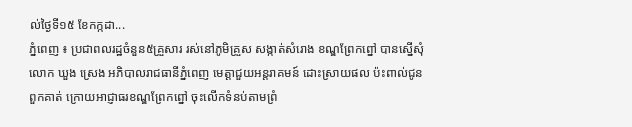ល់ថ្ងៃទី១៥ ខែកក្កដា...
ភ្នំពេញ ៖ ប្រជាពលរដ្ឋចំនួន៥គ្រួសារ រស់នៅភូមិគ្រួស សង្កាត់សំរោង ខណ្ឌព្រែកព្នៅ បានស្នើសុំលោក ឃួង ស្រេង អភិបាលរាជធានីភ្នំពេញ មេត្តាជួយអន្តរាគមន៍ ដោះស្រាយផល ប៉ះពាល់ជូនពួកគាត់ ក្រោយអាជ្ញាធរខណ្ឌព្រែកព្នៅ ចុះលើកទំនប់តាមព្រំ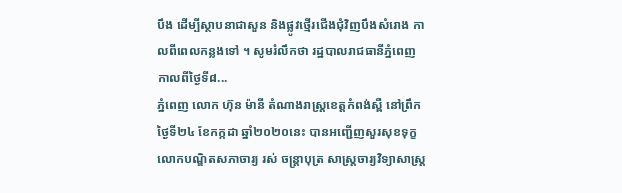បឹង ដើម្បីស្ថាបនាជាសួន និងផ្លូវថ្មើរជើងជុំវិញបឹងសំរោង កាលពីពេលកន្លងទៅ ។ សូមរំលឹកថា រដ្ឋបាលរាជធានីភ្នំពេញ កាលពីថ្ងៃទី៨...
ភ្នំពេញ លោក ហ៊ុន ម៉ានី តំណាងរាស្រ្ដខេត្តកំពង់ស្ពឺ នៅព្រឹកថ្ងៃទី២៤ ខែកក្កដា ឆ្នាំ២០២០នេះ បានអញ្ជើញសួរសុខទុក្ខ លោកបណ្ឌិតសភាចារ្យ រស់ ចន្រ្តាបុត្រ សាស្រ្តចារ្យវិទ្យាសាស្រ្ត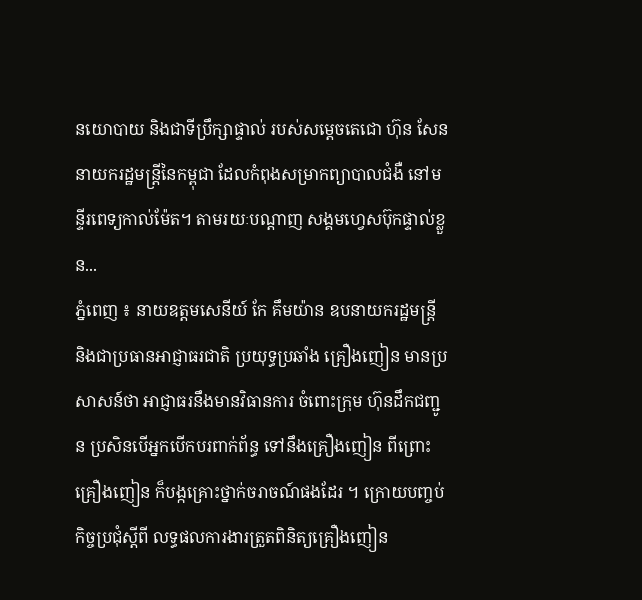នយោបាយ និងជាទីប្រឹក្សាផ្ទាល់ របស់សម្ដេចតេជោ ហ៊ុន សែន នាយករដ្ឋមន្រ្តីនៃកម្ពុជា ដែលកំពុងសម្រាកព្យាបាលជំងឺ នៅមន្ទីរពេទ្យកាល់ម៉ែត។ តាមរយៈបណ្ដាញ សង្គមហ្វេសប៊ុកផ្ទាល់ខ្លួន...
ភ្នំពេញ ៖ នាយឧត្តមសេនីយ៍ កែ គឹមយ៉ាន ឧបនាយករដ្ឋមន្ដ្រី និងជាប្រធានអាជ្ញាធរជាតិ ប្រយុទ្ធប្រឆាំង គ្រឿងញៀន មានប្រសាសន៍ថា អាជ្ញាធរនឹងមានវិធានការ ចំពោះក្រុម ហ៊ុនដឹកជញ្ជូន ប្រសិនបើអ្នកបើកបរពាក់ព័ន្ធ ទៅនឹងគ្រឿងញៀន ពីព្រោះគ្រឿងញៀន ក៏បង្កគ្រោះថ្នាក់ចរាចណ៍ផងដែរ ។ ក្រោយបញ្ចប់កិច្ចប្រជុំស្ដីពី លទ្ធផលការងារត្រួតពិនិត្យគ្រឿងញៀន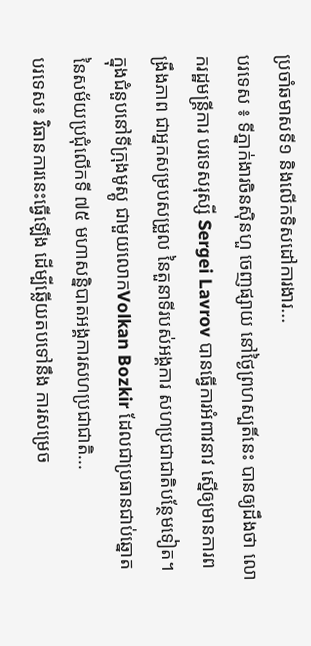ប្រចាំឆមាសទី១ និងលើកទិសដៅការងារ...
បរទេស ៖ ទីភ្នាក់ងារចិនស៊ិនហួ ចេញផ្សាយ នៅថ្ងៃព្រហស្បតិ៍នេះ បានឲ្យដឹងថា លោករដ្ឋមន្ត្រីការ បរទេសរុស្សី Sergei Lavrov បានធ្វើការអំពាវនាវ ស្នើឲ្យមានការពង្រឹងភាព ជាអ្នកសម្របសម្រួល នៃតួនាទីរបស់អង្គការ សហប្រជាជាតិបន្ថែមទៀត។ ក្នុងជំនួបនៅទីក្រុងមូស្គូ ជាមួយលោកVolkan Bozkir ដែលជាប្រធានជាប់ឆ្នោត នៃសម័យប្រជុំលើកទី ៧៥ មហាសន្និបាតអង្គការសហប្រជាជាតិ...
បរទេស៖ វិធានការនេះធ្វើឡើង ដើម្បីឆ្លើយតបទៅនឹង ការសម្រេច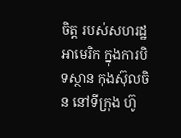ចិត្ត របស់សហរដ្ឋអាមេរិក ក្នុងការបិទស្ថាន កុងស៊ុលចិន នៅទីក្រុង ហ៊ូ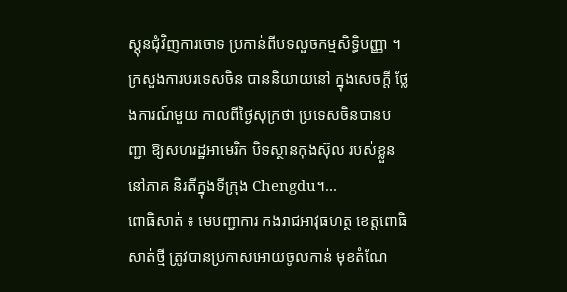ស្តុនជុំវិញការចោទ ប្រកាន់ពីបទលួចកម្មសិទ្ធិបញ្ញា ។ ក្រសួងការបរទេសចិន បាននិយាយនៅ ក្នុងសេចក្តី ថ្លែងការណ៍មួយ កាលពីថ្ងៃសុក្រថា ប្រទេសចិនបានបញ្ជា ឱ្យសហរដ្ឋអាមេរិក បិទស្ថានកុងស៊ុល របស់ខ្លួននៅភាគ និរតីក្នុងទីក្រុង Chengdu។...
ពោធិសាត់ ៖ មេបញ្ជាការ កងរាជអាវុធហត្ថ ខេត្តពោធិសាត់ថ្មី ត្រូវបានប្រកាសអោយចូលកាន់ មុខតំណែ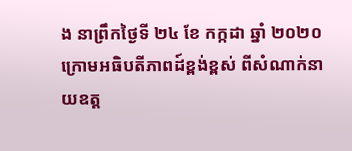ង នាព្រឹកថ្ងៃទី ២៤ ខែ កក្កដា ឆ្នាំ ២០២០ ក្រោមអធិបតីភាពដ៍ខ្ពង់ខ្ពស់ ពីសំណាក់នាយឧត្ត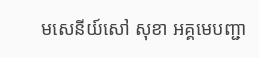មសេនីយ៍សៅ សុខា អគ្គមេបញ្ជា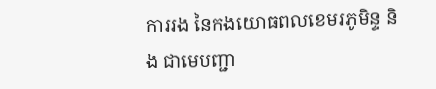ការរង នៃកងយោធពលខេមរភូមិន្ទ និង ជាមេបញ្ជា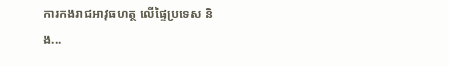ការកងរាជអាវុធហត្ថ លើផ្ទៃប្រទេស និង...